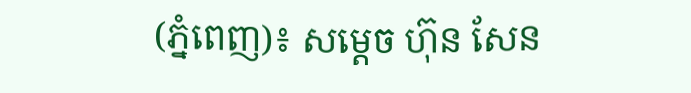(ភ្នំពេញ)៖ សម្តេច ហ៊ុន សែន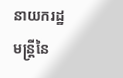នាយករដ្ឋមន្រ្តីនៃ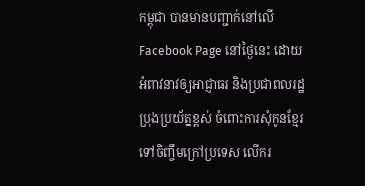កម្ពុជា បានមានបញ្ជាក់នៅលើ Facebook Page នៅថ្ងៃនេះ ដោយអំពាវនាវឲ្យអាជ្ញាធរ និងប្រជាពលរដ្ឋ ប្រុងប្រយ័ត្នខ្ពស់ ចំពោះការសុំកូនខ្មែរ ទៅចិញ្ចឹមក្រៅប្រទេស លើករ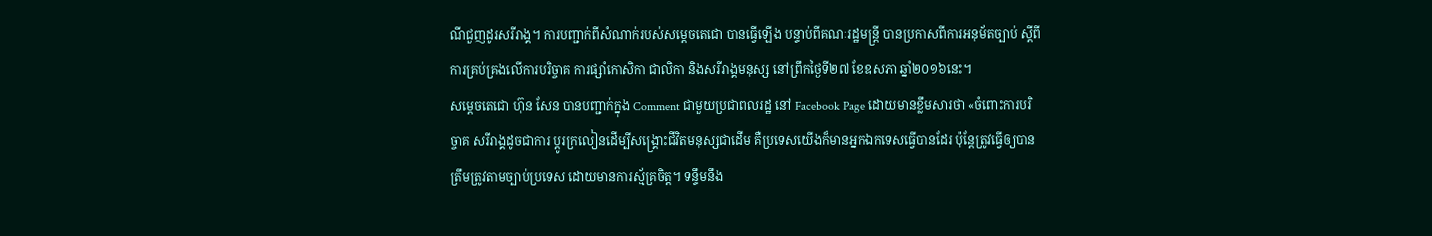ណីជួញដូរសរីរាង្គ។ ការបញ្ជាក់ពីសំណាក់របស់សម្តេចតេជោ បានធ្វើឡើង បន្ទាប់ពីគណៈរដ្ឋមន្រ្តី បានប្រកាសពីការអនុម័តច្បាប់ ស្តីពីការគ្រប់គ្រងលើការបរិច្ចាគ ការផ្សាំកោសិកា ជាលិកា និងសរីរាង្គមនុស្ស នៅព្រឹកថ្ងៃទី២៧ ខែឧសភា ឆ្នាំ២០១៦នេះ។
សម្តេចតេជោ ហ៊ុន សែន បានបញ្ជាក់ក្នុង Comment ជាមួយប្រជាពលរដ្ឋ នៅ Facebook Page ដោយមានខ្លឹមសារថា «ចំពោះការបរិច្ចាគ សរីរាង្គដូចជាការ ប្តូរក្រលៀនដើម្បីសង្រ្គោះជីវិតមនុស្សជាដើម គឺប្រទេសយើងក៏មានអ្នកឯកទេសធ្វើបានដែរ ប៉ុន្តែត្រូវធ្វើឲ្យបាន ត្រឹមត្រូវតាមច្បាប់ប្រទេស ដោយមានការស្ម័គ្រចិត្ត។ ទន្ទឹមនឹង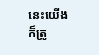នេះយើង ក៏ត្រូ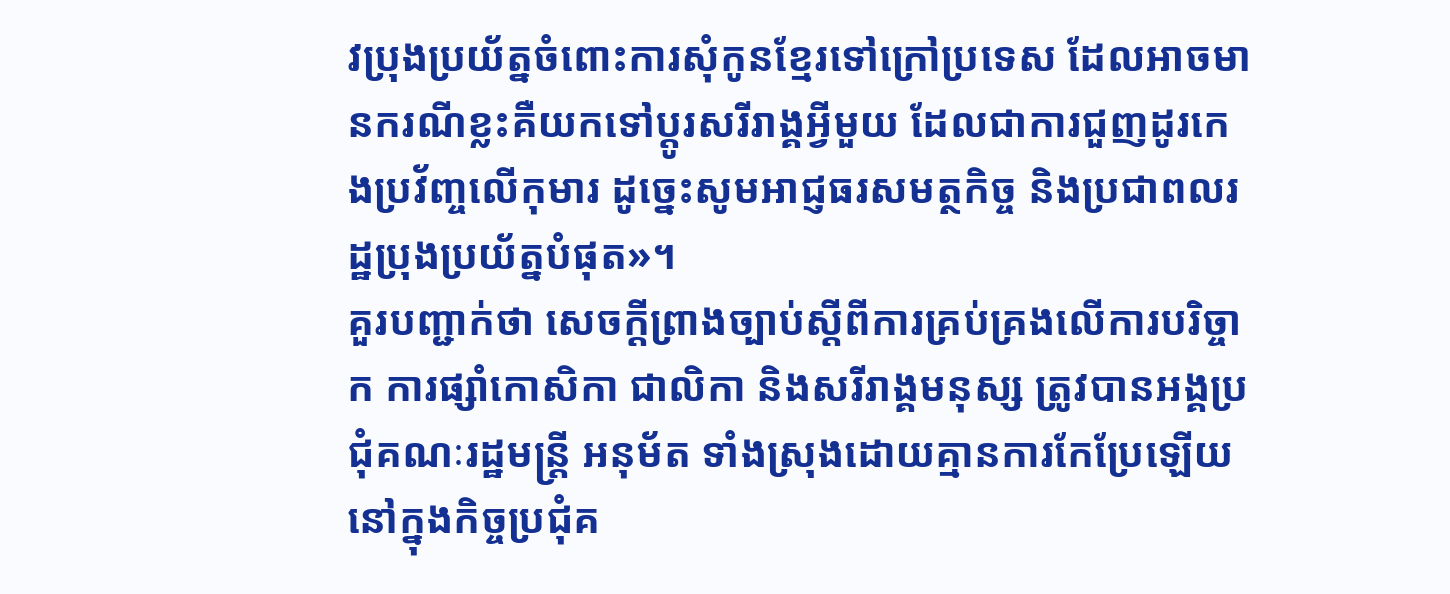វប្រុងប្រយ័ត្នចំពោះការសុំកូនខ្មែរទៅក្រៅប្រទេស ដែលអាចមានករណីខ្លះគឺយកទៅប្តូរសរីរាង្គអ្វីមួយ ដែលជាការជួញដូរកេងប្រវ័ញ្ចលើកុមារ ដូច្នេះសូមអាជ្ញធរសមត្ថកិច្ច និងប្រជាពលរដ្ឋប្រុងប្រយ័ត្នបំផុត»។
គួរបញ្ជាក់ថា សេចក្ដីព្រាងច្បាប់ស្ដីពីការគ្រប់គ្រងលើការបរិច្ចាក ការផ្សាំកោសិកា ជាលិកា និងសរីរាង្គមនុស្ស ត្រូវបានអង្គប្រជុំគណៈរដ្ឋមន្ត្រី អនុម័ត ទាំងស្រុងដោយគ្មានការកែប្រែឡើយ នៅក្នុងកិច្ចប្រជុំគ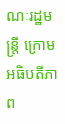ណៈរដ្ឋមន្រ្តី ក្រោមអធិបតីភាព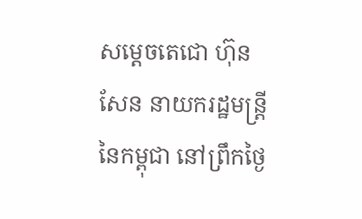សម្តេចតេជោ ហ៊ុន សែន នាយករដ្ឋមន្រ្តីនៃកម្ពុជា នៅព្រឹកថ្ងៃ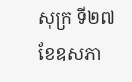សុក្រ ទី២៧ ខែឧសភា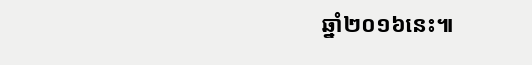ឆ្នាំ២០១៦នេះ៕